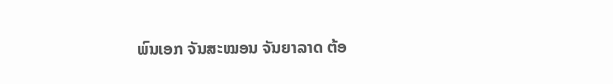ພົນເອກ ຈັນສະໝອນ ຈັນຍາລາດ ຕ້ອ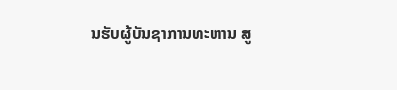ນຮັບຜູ້ບັນຊາການທະຫານ ສູ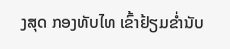ງສຸດ ກອງທັບໄທ ເຂົ້າຢ້ຽມຂໍ່ານັບ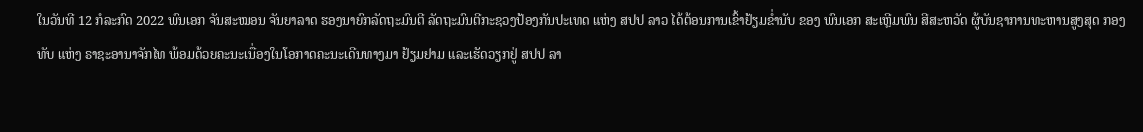ໃນວັນທີ 12 ກໍລະກົດ 2022 ພົນເອກ ຈັນສະໝອນ ຈັນຍາລາດ ຮອງນາຍົກລັດຖະມົນຕີ ລັດຖະມົນຕີກະຊວງປ້ອງກັນປະເທດ ແຫ່ງ ສປປ ລາວ ໄດ້ຕ້ອນການເຂົ້າຢ້ຽມຂໍ່ານັບ ຂອງ ພົນເອກ ສະເຫຼີມພົນ ສີສະຫວັດ ຜູ້ບັນຊາການທະຫານສູງສຸດ ກອງທັບ ແຫ່ງ ຣາຊະອານາຈັກໄທ ພ້ອມດ້ວຍຄະນະເນື່ອງໃນໂອກາດຄະນະເດີນທາງມາ ຢ້ຽມຢາມ ແລະເຮັດວຽກຢູ່ ສປປ ລາ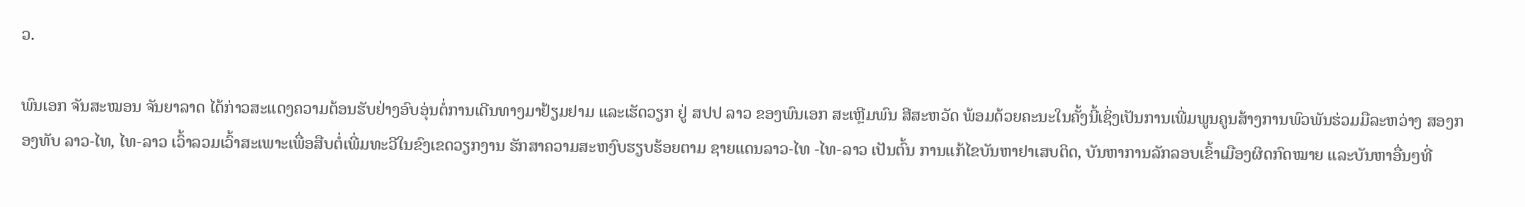ວ.

ພົນເອກ ຈັນສະໝອນ ຈັນຍາລາດ ໄດ້ກ່າວສະແດງຄວາມຕ້ອນຮັບຢ່າງອົບອຸ່ນຕໍ່ການເດີນທາງມາຢ້ຽມຢາມ ແລະເຮັດວຽກ ຢູ່ ສປປ ລາວ ຂອງພົນເອກ ສະເຫຼີມພົນ ສີສະຫວັດ ພ້ອມດ້ວຍຄະນະໃນຄັ້ງນີ້ເຊິ່ງເປັນການເພີ່ມພູນຄູນສ້າງການພົວພັນຮ່ວມມືລະຫວ່າງ ສອງກອງທັບ ລາວ-ໄທ, ໄທ-ລາວ ເວົ້າລວມເວົ້າສະເພາະເພື່ອສືບຕໍ່ເພີ່ມທະວີໃນຂົງເຂດວຽກງານ ຮັກສາຄວາມສະຫງົບຮຽບຮ້ອຍຕາມ ຊາຍແດນລາວ-ໄທ -ໄທ-ລາວ ເປັນຕົ້ນ ການແກ້ໄຂບັນຫາຢາເສບຕິດ, ບັນຫາການລັກລອບເຂົ້າເມືອງຜິດກົດໝາຍ ແລະບັນຫາອື່ນໆທີ່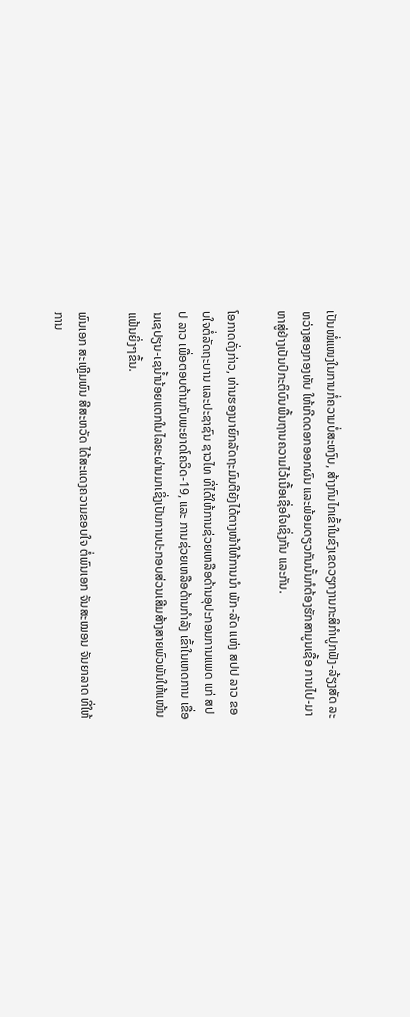ເປັນໜໍ່ແໜງໃນການກໍ່ຄວາມບໍ່ສະຫງົບ, ສ້າງກົນໄກເຂົ້າໃນຂົງເຂດວຽກງານກະສິກຳປູກຟັງ-ລ້ຽງສັດ ລະຫວ່າງສອງກອງທັບ ໃຫ້ເກີດດອກອອກຜົນ ແລະພ້ອມດຽວກັນນັ້ນກໍຕ້ອງຮັກສາມູນເຊື້ອ ການໄປ-ມາ ຫາສູ່ຢ່າງເປັນປົກະຕິບົນພື້ນຖານຄວາມໄວ້ເນື້ອເຊື່ອໃຈເຊິ່ງກັນ ແລະກັນ.

ໂອກາດດັ່ງກ່າວ, ທ່ານຮອງນາຍົກລັດຖະມົນຕີຍັງໄດ້ຕາງໜ້າໃຫ້ການນໍາ ພັກ-ລັດ ແຫ່ງ ສປປ ລາວ ຂອບໃຈຕໍ່ລັດຖະບານ ແລະປະຊາຊົນ ຊາວໄທ ທີ່ໄດ້ໃຫ້ການຊ່ວຍເຫລືອດ້ານອຸປະກອນການແພດ ແກ່ ສປປ ລາວ ເພື່ອຕອບຕ້ານກັບພະຍາດໂຄວິດ-19, ແລະ ການຊ່ວຍເຫລືອດ້ານກໍາລັງ ເຂົ້າໃນເຫດການ ເຂື່ອນເຊປຽນ-ເຊນໍ້ານ້ອຍແຕກໃນໄລຍະຜ່ານມາເຊິ່ງເປັນການປະກອບສ່ວນເສີມສ້າງສາຍພົວພັນໃຫ້ແໜ້ນແຟ້ນຍິ່ງໆຂຶ້ນ.

ພົນເອກ ສະເຫຼີມພົນ ສີສະຫວັດ ໄດ້ສະແດງຄວາມຂອບໃຈ ຕໍ່ພົນເອກ ຈັນສະໝອນ ຈັນຍາລາດ ທີ່ໃຫ້ການ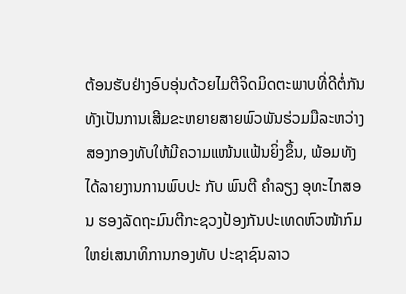ຕ້ອນຮັບຢ່າງອົບອຸ່ນດ້ວຍໄມຕີຈິດມິດຕະພາບທີ່ດີຕໍ່ກັນ ທັງເປັນການເສີມຂະຫຍາຍສາຍພົວພັນຮ່ວມມືລະຫວ່າງສອງກອງທັບໃຫ້ມີຄວາມແໜ້ນແຟ້ນຍິ່ງຂຶ້ນ, ພ້ອມທັງໄດ້ລາຍງານການພົບປະ ກັບ ພົນຕີ ຄຳລຽງ ອຸທະໄກສອນ ຮອງລັດຖະມົນຕີກະຊວງປ້ອງກັນປະເທດຫົວໜ້າກົມໃຫຍ່ເສນາທິການກອງທັບ ປະຊາຊົນລາວ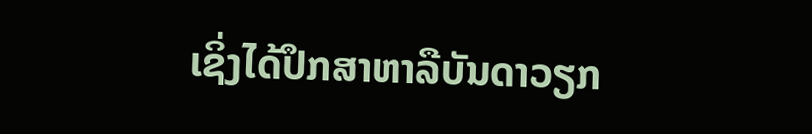ເຊິ່ງໄດ້ປຶກສາຫາລືບັນດາວຽກ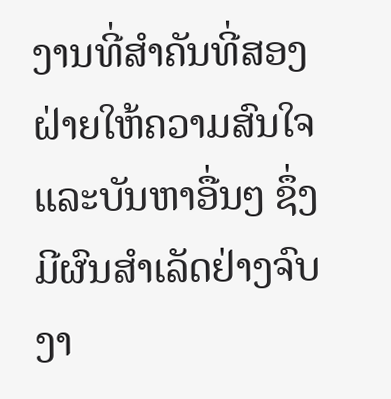ງານທີ່ສໍາຄັນທີ່ສອງຝ່າຍໃຫ້ຄວາມສົນໃຈ ແລະບັນຫາອື່ນໆ ຊຶ່ງມີຜົນສຳເລັດຢ່າງຈົບງາ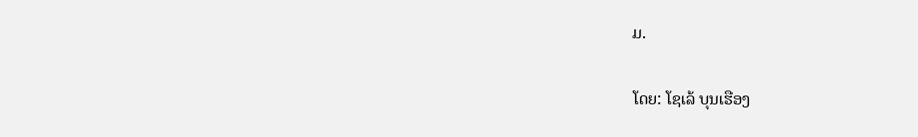ມ.

ໂດຍ: ໂຊເລ້ ບຸນເຮືອງ